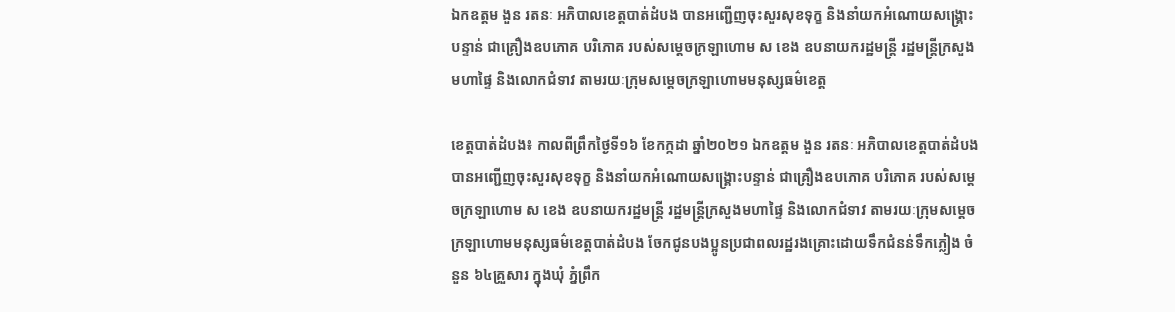ឯកឧត្តម ងួន រតនៈ អភិបាលខេត្តបាត់ដំបង បានអញ្ជើញចុះសួរសុខទុក្ខ និងនាំយកអំណោយសង្គ្រោះបន្ទាន់ ជាគ្រឿងឧបភោគ បរិភោគ របស់សម្តេចក្រឡាហោម ស ខេង ឧបនាយករដ្ឋមន្ត្រី រដ្ឋមន្ត្រីក្រសួងមហាផ្ទៃ និងលោកជំទាវ តាមរយៈក្រុមសម្តេចក្រឡាហោមមនុស្សធម៌ខេត្ត

ខេត្តបាត់ដំបង៖ កាលពីព្រឹកថ្ងៃទី១៦ ខែកក្កដា ឆ្នាំ២០២១ ឯកឧត្តម ងួន រតនៈ អភិបាលខេត្តបាត់ដំបង បានអញ្ជើញចុះសួរសុខទុក្ខ និងនាំយកអំណោយសង្គ្រោះបន្ទាន់ ជាគ្រឿងឧបភោគ បរិភោគ របស់សម្តេចក្រឡាហោម ស ខេង ឧបនាយករដ្ឋមន្ត្រី រដ្ឋមន្ត្រីក្រសួងមហាផ្ទៃ និងលោកជំទាវ តាមរយៈក្រុមសម្តេចក្រឡាហោមមនុស្សធម៌ខេត្តបាត់ដំបង ចែកជូនបងប្អូនប្រជាពលរដ្ឋរងគ្រោះដោយទឹកជំនន់ទឹកភ្លៀង ចំនួន ៦៤គ្រួសារ ក្នុងឃុំ ភ្នំព្រឹក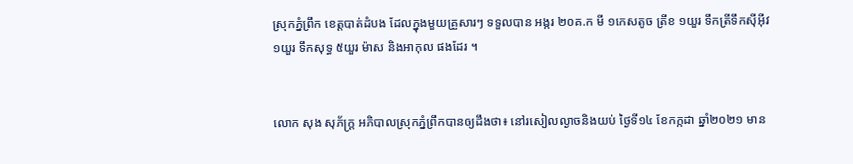ស្រុកភ្នំព្រឹក ខេត្តបាត់ដំបង ដែលក្នុងមួយគ្រួសារៗ ទទួលបាន អង្ករ ២០គ.ក មី ១កេសតូច ត្រីខ ១យួរ ទឹកត្រីទឹកស៊ីអ៊ីវ ១យួរ ទឹកសុទ្ធ ៥យួរ ម៉ាស និងអាកុល ផងដែរ ។


លោក សុង សុភ័ក្រ្ត អភិបាលស្រុកភ្នំព្រឹកបានឲ្យដឹងថា៖ នៅរសៀលល្ងាចនិងយប់ ថ្ងៃទី១៤ ខែកក្កដា ឆ្នាំ២០២១ មាន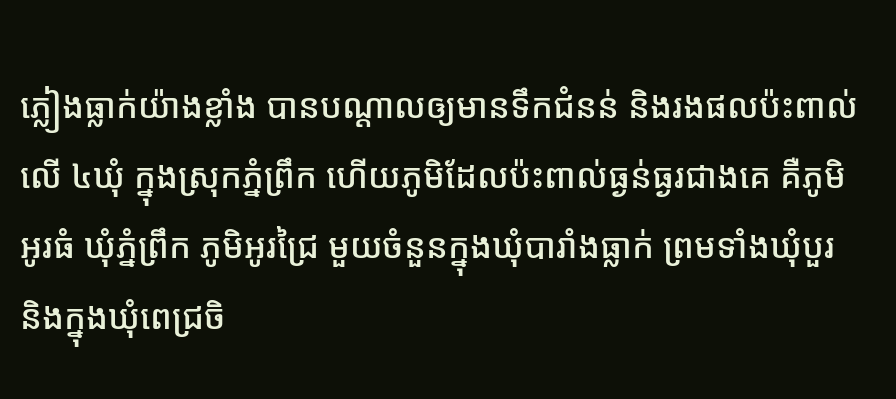ភ្លៀងធ្លាក់យ៉ាងខ្លាំង បានបណ្តាលឲ្យមានទឹកជំនន់ និងរងផលប៉ះពាល់ លើ ៤ឃុំ ក្នុងស្រុកភ្នំព្រឹក ហើយភូមិដែលប៉ះពាល់ធ្ងន់ធ្ងរជាងគេ គឺភូមិអូរធំ ឃុំភ្នំព្រឹក ភូមិអូរជ្រៃ មួយចំនួនក្នុងឃុំបារាំងធ្លាក់ ព្រមទាំងឃុំបួរ និងក្នុងឃុំពេជ្រចិ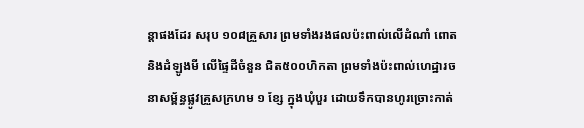ន្តាផងដែរ សរុប ១០៨គ្រួសារ ព្រមទាំងរងផលប៉ះពាល់លើដំណាំ ពោត និងដំឡូងមី លើផ្ទៃដីចំនួន ជិត៥០០ហិកតា ព្រមទាំងប៉ះពាល់ហេដ្ឋារចនាសម្ព័ន្ធផ្លូវគ្រួសក្រហម ១ ខ្សែ ក្នុងឃុំបួរ ដោយទឹកបានហូរច្រោះកាត់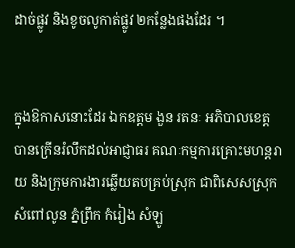ដាច់ផ្លូវ និងខូចលូកាត់ផ្លូវ ២កន្លែងផងដែរ ។


ក្នុងឱកាសនោះដែរ ឯកឧត្តម ងួន រតនៈ អភិបាលខេត្ត បានក្រើនរំលឹកដល់អាជ្ញាធរ គណៈកម្មការគ្រោះមហន្តរាយ និងក្រុមការងារឆ្លើយតបគ្រប់ស្រុក ជាពិសេសស្រុកសំពៅលូន ភ្នំព្រឹក កំរៀង សំឡូ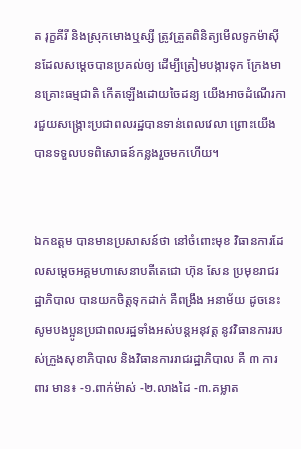ត រុក្ខគីរី និងស្រុកមោងឬស្សី ត្រូវត្រួតពិនិត្យមើលទូកម៉ាស៊ីនដែលសម្តេចបានប្រគល់ឲ្យ ដើម្បីត្រៀមបង្ការទុក ក្រែងមានគ្រោះធម្មជាតិ កើតឡើងដោយចៃដន្យ យើងអាចដំណើរការជួយសង្ក្រោះប្រជាពលរដ្ឋបានទាន់ពេលវេលា ព្រោះយើងបានទទួលបទពិសោធន៍កន្លងរួចមកហើយ។


ឯកឧត្តម បានមានប្រសាសន៍ថា នៅចំពោះមុខ វិធានការដែលសម្តេចអគ្គមហាសេនាបតីតេជោ ហ៊ុន សែន ប្រមុខរាជរដ្ឋាភិបាល បានយកចិត្តទុកដាក់ គឺពង្រឹង អនាម័យ ដូចនេះសូមបងប្អូនប្រជាពលរដ្ឋទាំងអស់បន្តអនុវត្ត នូវវិធានការរបស់ក្រួងសុខាភិបាល និងវិធានការរាជរដ្ឋាភិបាល គឺ ៣ ការពារ មាន៖ -១.ពាក់ម៉ាស់ -២.លាងដៃ -៣.គម្លាត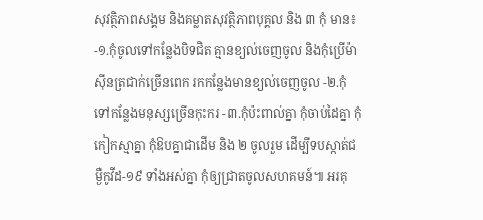សុវត្ថិភាពសង្គម និងគម្លាតសុវត្ថិភាពបុគ្គល និង ៣ កុំ មាន៖ -១.កុំចូលទៅកន្លែងបិទជិត គ្មានខ្យល់ចេញចូល និងកុំប្រើម៉ាស៊ីនត្រជាក់ច្រើនពេក រកកន្លែងមានខ្យល់ចេញចូល -២.កុំទៅកន្លែងមនុស្សច្រើនកុះករ -៣.កុំប៉ះពាល់គ្នា កុំចាប់ដៃគ្នា កុំកៀកស្មាគ្នា កុំឱបគ្នាជាដើម និង ២ ចូលរួម ដើម្បីទបស្កាត់ជម្ងឺកូវីដ-១៩ ទាំងអស់គ្នា កុំឲ្យជ្រាតចូលសហគមន៍៕ អរគុ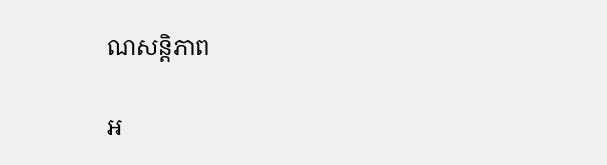ណសន្តិភាព

អ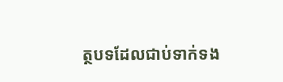ត្ថបទដែលជាប់ទាក់ទង